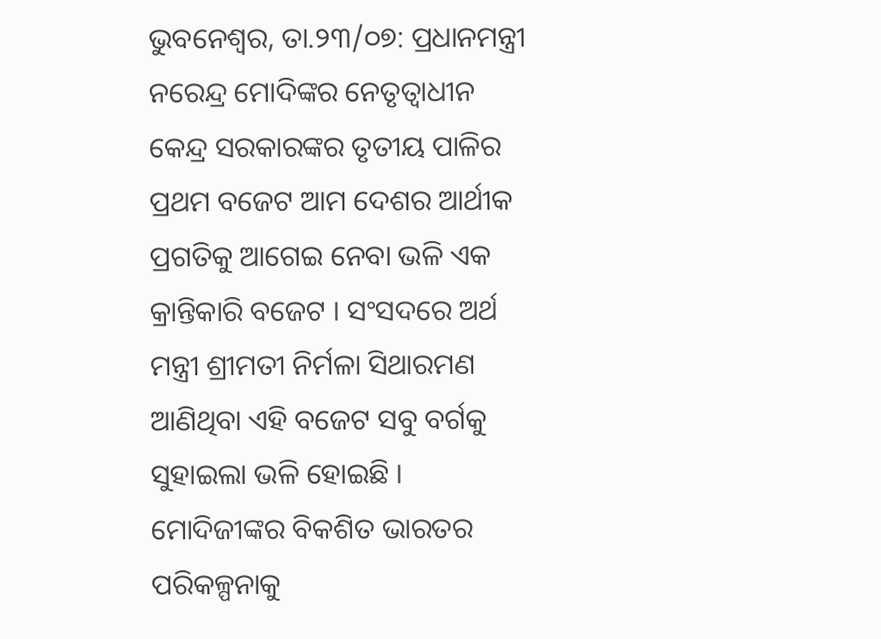ଭୁବନେଶ୍ୱର, ତା.୨୩/୦୭: ପ୍ରଧାନମନ୍ତ୍ରୀ ନରେନ୍ଦ୍ର ମୋଦିଙ୍କର ନେତୃତ୍ୱାଧୀନ କେନ୍ଦ୍ର ସରକାରଙ୍କର ତୃତୀୟ ପାଳିର ପ୍ରଥମ ବଜେଟ ଆମ ଦେଶର ଆର୍ଥୀକ ପ୍ରଗତିକୁ ଆଗେଇ ନେବା ଭଳି ଏକ କ୍ରାନ୍ତିକାରି ବଜେଟ । ସଂସଦରେ ଅର୍ଥ ମନ୍ତ୍ରୀ ଶ୍ରୀମତୀ ନିର୍ମଳା ସିଥାରମଣ ଆଣିଥିବା ଏହି ବଜେଟ ସବୁ ବର୍ଗକୁ ସୁହାଇଲା ଭଳି ହୋଇଛି । ମୋଦିଜୀଙ୍କର ବିକଶିତ ଭାରତର ପରିକଳ୍ପନାକୁ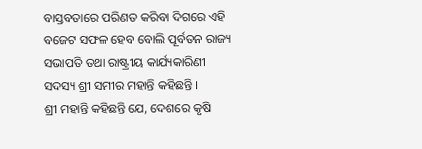ବାସ୍ତବତାରେ ପରିଣତ କରିବା ଦିଗରେ ଏହି ବଜେଟ ସଫଳ ହେବ ବୋଲି ପୂର୍ବତନ ରାଜ୍ୟ ସଭାପତି ତଥା ରାଷ୍ଟ୍ରୀୟ କାର୍ଯ୍ୟକାରିଣୀ ସଦସ୍ୟ ଶ୍ରୀ ସମୀର ମହାନ୍ତି କହିଛନ୍ତି ।
ଶ୍ରୀ ମହାନ୍ତି କହିଛନ୍ତି ଯେ, ଦେଶରେ କୃଷି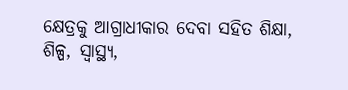କ୍ଷେତ୍ରକୁ ଆଗ୍ରାଧୀକାର ଦେବା ସହିତ ଶିକ୍ଷା, ଶିଳ୍ପ, ସ୍ୱାସ୍ଥ୍ୟ,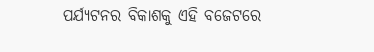ପର୍ଯ୍ୟଟନର ବିକାଶକୁ ଏହି ବଜେଟରେ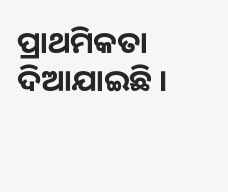ପ୍ରାଥମିକତା ଦିଆଯାଇଛି ।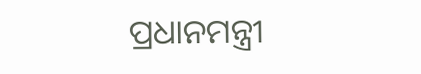ପ୍ରଧାନମନ୍ତ୍ରୀ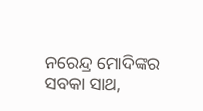ନରେନ୍ଦ୍ର ମୋଦିଙ୍କର ସବକା ସାଥ,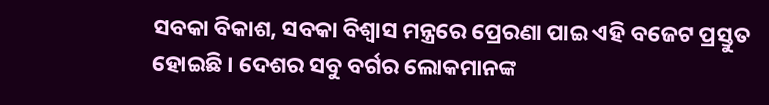ସବକା ବିକାଶ, ସବକା ବିଶ୍ୱାସ ମନ୍ତ୍ରରେ ପ୍ରେରଣା ପାଇ ଏହି ବଜେଟ ପ୍ରସ୍ତୁତ ହୋଇଛି । ଦେଶର ସବୁ ବର୍ଗର ଲୋକମାନଙ୍କ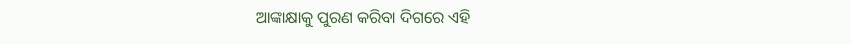ଆଙ୍କାକ୍ଷାକୁ ପୁରଣ କରିବା ଦିଗରେ ଏହି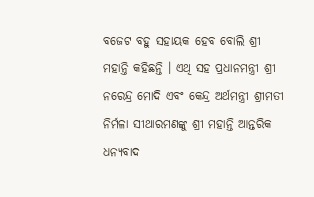ବଜେଟ ବହୁ ସହାୟକ ହେବ ବୋଲି ଶ୍ରୀ ମହାନ୍ତି କହିଛନ୍ତି । ଏଥି ସହ ପ୍ରଧାନମନ୍ତ୍ରୀ ଶ୍ରୀ ନରେନ୍ଦ୍ର ମୋଦି ଏବଂ କେନ୍ଦ୍ର ଅର୍ଥମନ୍ତ୍ରୀ ଶ୍ରୀମତୀ ନିର୍ମଳା ସୀଥାରମଣଙ୍କୁ ଶ୍ରୀ ମହାନ୍ତି ଆନ୍ତରିକ ଧନ୍ୟବାଦ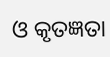ଓ କୃତଜ୍ଞତା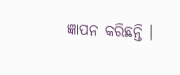ଜ୍ଞାପନ କରିଛନ୍ତି ।